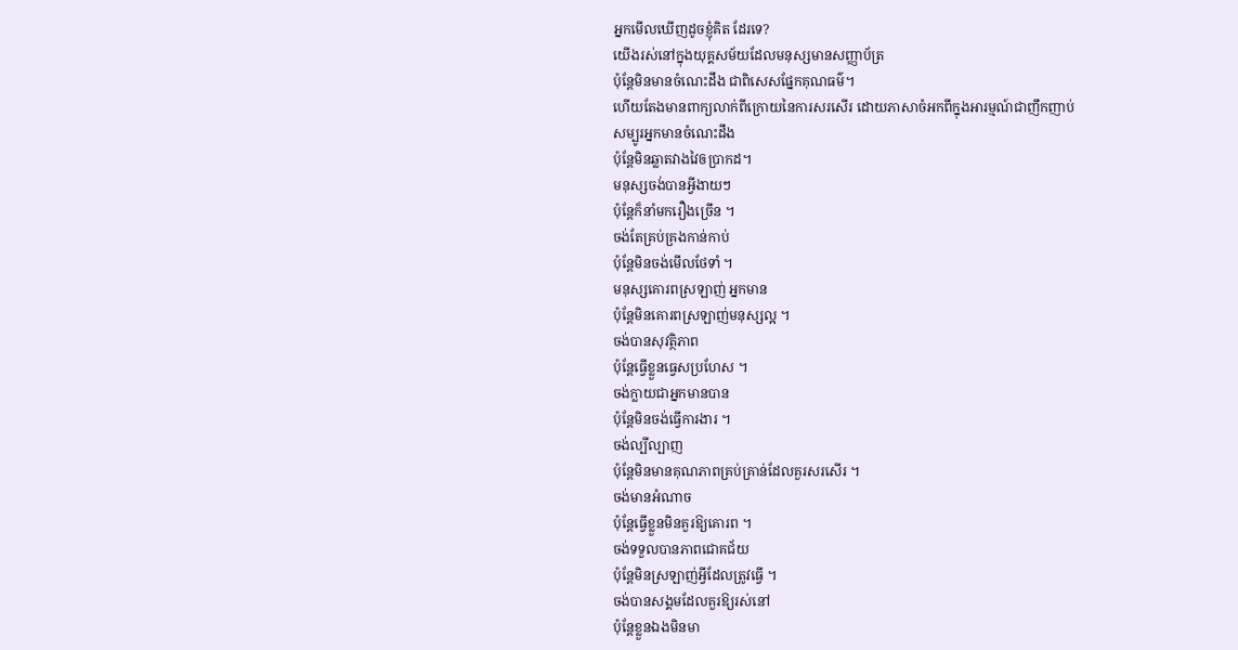អ្នកមើលឃើញដូចខ្ញុំគិត ដែរទេ?
យើងរស់នៅក្នុងយុគ្គសម័យដែលមនុស្សមានសញ្ញាប័ត្រ
ប៉ុន្តែមិនមានចំណេះដឹង ជាពិសេសផ្នែកគុណធម៌។
ហើយតែងមានពាក្យលាក់ពីក្រោយនៃការសរសើរ ដោយភាសាចំអកពីក្នុងអារម្មណ៍ជាញឹកញាប់
សម្បូរអ្នកមានចំណេះដឹង
ប៉ុន្តែមិនឆ្លាតវាងវៃឲប្រាកដ។
មនុស្សចង់បានអ្វីងាយៗ
ប៉ុន្តែក៏នាំមករឿងច្រើន ។
ចង់តែគ្រប់គ្រងកាន់កាប់
ប៉ុន្តែមិនចង់មើលថែទាំ ។
មនុស្សគោរពស្រឡាញ់ អ្នកមាន
ប៉ុន្តែមិនគោរពស្រឡាញ់មនុស្សល្អ ។
ចង់បានសុវត្ថិភាព
ប៉ុន្តែធ្វើខ្លួនធ្វេសប្រហែស ។
ចង់ក្លាយជាអ្នកមានបាន
ប៉ុន្តែមិនចង់ធ្វើការងារ ។
ចង់ល្បីល្បាញ
ប៉ុន្តែមិនមានគុណភាពគ្រប់គ្រាន់ដែលគួរសរសើរ ។
ចង់មានអំណាច
ប៉ុន្តែធ្វើខ្លួនមិនគួរឱ្យគោរព ។
ចង់ទទួលបានភាពជោគជ័យ
ប៉ុន្តែមិនស្រឡាញ់អ្វីដែលត្រូវធ្វើ ។
ចង់បានសង្គមដែលគួរឱ្យរស់នៅ
ប៉ុន្តែខ្លួនឯងមិនមា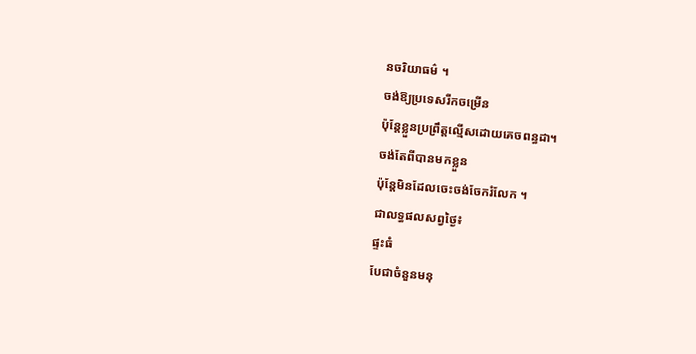នចរិយាធម៌ ។
ចង់ឱ្យប្រទេសរីកចម្រើន
ប៉ុន្តែខ្លួនប្រព្រឹត្តល្មើសដោយគេចពន្ធដា។
ចង់តែពីបានមកខ្លួន
ប៉ុន្តែមិនដែលចេះចង់ចែករំលែក ។
ជាលទ្ធផលសព្វថ្ងៃ៖
ផ្ទះធំ
បែជាចំនួនមនុ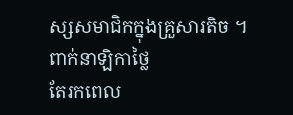ស្សសមាជិកក្នុងគ្រួសារតិច ។
ពាក់នាឡិកាថ្លៃ
តែរកពេល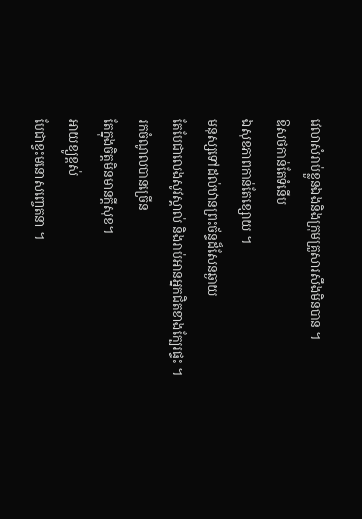វេលាសំរាប់ខ្លួនឯងនិងក្រុមគ្រួសារសឹងមិនបាន ។
ឱសថកាន់តែទំនើប
ឯសុខភាពកាន់តែខ្សោយ ។
មនុស្សទៅដល់ឋានព្រះច័ន្ទដ៏សែនឆ្ងាយ
តែបែជាលេងសូវស្គាល់ និងរាប់អានអ្នកជិតខាងក្បែរផ្ទះ ។
រកចំណូលបានច្រើន
តែក្នុងចិត្តមិនមានក្តីសុខ។
អាយខ្យូខ្ពស់
បែជាខ្វះមនោសញ្ចេតនា ។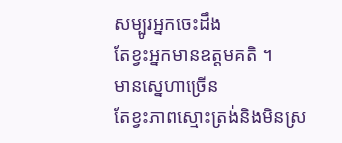សម្បូរអ្នកចេះដឹង
តែខ្វះអ្នកមានឧត្តមគតិ ។
មានស្នេហាច្រើន
តែខ្វះភាពស្មោះត្រង់និងមិនស្រ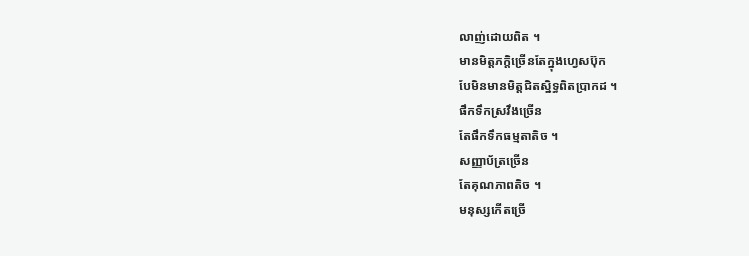លាញ់ដោយពិត ។
មានមិត្តភក្តិច្រើនតែក្នុងហ្វេសប៊ុក
បែមិនមានមិត្តជិតស្និទ្ធពិតប្រាកដ ។
ផឹកទឹកស្រវឹងច្រើន
តែផឹកទឹកធម្មតាតិច ។
សញ្ញាប័ត្រច្រើន
តែគុណភាពតិច ។
មនុស្សកើតច្រើ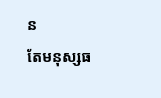ន
តែមនុស្សធ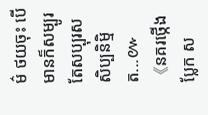ម៌ ថយចុះ បើមានក៏សម្បូរតែសប្បុរសសិប្បនិម្មិត...៚
《នគរថ្កើងប្លែក ស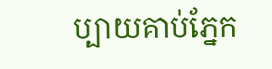ប្បាយគាប់ភ្នែក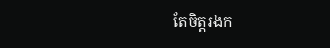តែចិត្តរងក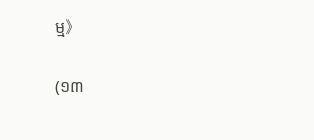ម្ម》

(១៣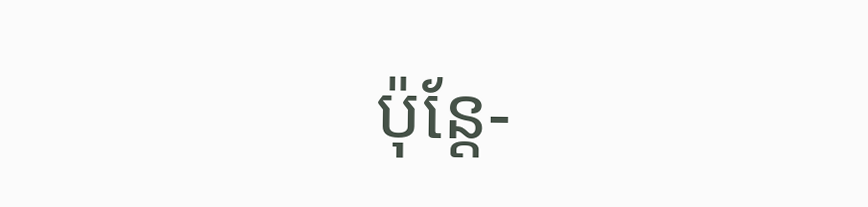ប៉ុន្តែ-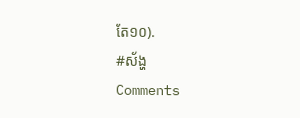តែ១០).
#ស័ង្ហ
Comments